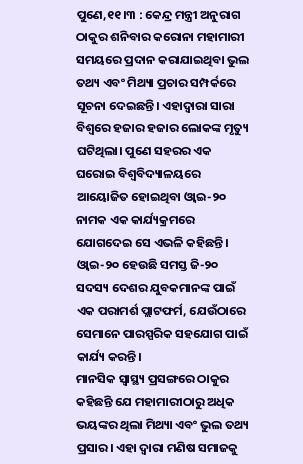ପୁଣେ,୧୧।୩ : କେନ୍ଦ୍ର ମନ୍ତ୍ରୀ ଅନୁରାଗ ଠାକୁର ଶନିବାର କରୋନା ମହାମାରୀ ସମୟରେ ପ୍ରଦାନ କରାଯାଇଥିବା ଭୁଲ ତଥ୍ୟ ଏବଂ ମିଥ୍ୟା ପ୍ରଚାର ସମ୍ପର୍କରେ ସୂଚନା ଦେଇଛନ୍ତି। ଏହାଦ୍ୱାରା ସାରା ବିଶ୍ୱରେ ହଜାର ହଜାର ଲୋକଙ୍କ ମୃତ୍ୟୁ ଘଟିଥିଲା। ପୁଣେ ସହରର ଏକ ଘରୋଇ ବିଶ୍ୱବିଦ୍ୟାଳୟରେ ଆୟୋଜିତ ହୋଇଥିବା ଓ୍ବାଇ-୨୦ ନାମକ ଏକ କାର୍ଯ୍ୟକ୍ରମରେ ଯୋଗଦେଇ ସେ ଏଭଳି କହିଛନ୍ତି।
ଓ୍ବାଇ-୨୦ ହେଉଛି ସମସ୍ତ ଜି-୨୦ ସଦସ୍ୟ ଦେଶର ଯୁବକମାନଙ୍କ ପାଇଁ ଏକ ପରାମର୍ଶ ପ୍ଲାଟଫର୍ମ, ଯେଉଁଠାରେ ସେମାନେ ପାରସ୍ପରିକ ସହଯୋଗ ପାଇଁ କାର୍ଯ୍ୟ କରନ୍ତି।
ମାନସିକ ସ୍ବାସ୍ଥ୍ୟ ପ୍ରସଙ୍ଗରେ ଠାକୁର କହିଛନ୍ତି ଯେ ମହାମାରୀଠାରୁ ଅଧିକ ଭୟଙ୍କର ଥିଲା ମିଥ୍ୟା ଏବଂ ଭୁଲ ତଥ୍ୟ ପ୍ରସାର। ଏହା ଦ୍ୱାରା ମଣିଷ ସମାଜକୁ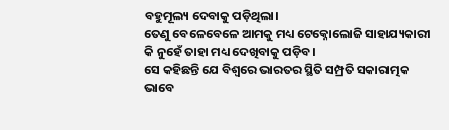ବହୁମୂଲ୍ୟ ଦେବାକୁ ପଡ଼ିଥିଲା।
ତେଣୁ ବେଳେବେଳେ ଆମକୁ ମଧ୍ୟ ଟେକ୍ନୋଲୋଜି ସାହାଯ୍ୟକାରୀ କି ନୁହେଁ ତାହା ମଧ୍ୟ ଦେଖିବାକୁ ପଡ଼ିବ।
ସେ କହିଛନ୍ତି ଯେ ବିଶ୍ୱରେ ଭାରତର ସ୍ଥିତି ସମ୍ପ୍ରତି ସକାରାତ୍ମକ ଭାବେ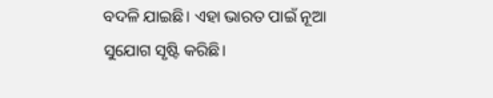ବଦଳି ଯାଇଛି। ଏହା ଭାରତ ପାଇଁ ନୂଆ ସୁଯୋଗ ସୃଷ୍ଟି କରିଛି।